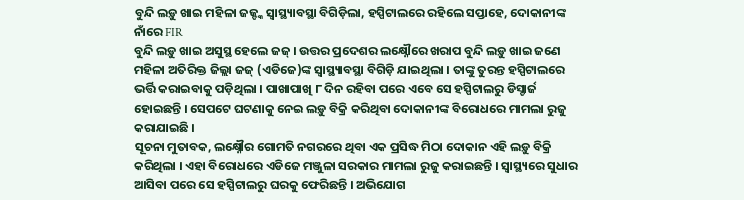ବୁନ୍ଦି ଲଡ଼ୁ ଖାଇ ମହିଳା ଜଜ୍ଙ୍କ ସ୍ୱାସ୍ଥ୍ୟାବସ୍ଥା ବିଗିଡ଼ିଲା, ହସ୍ପିଟାଲରେ ରହିଲେ ସପ୍ତାହେ, ଦୋକାନୀଙ୍କ ନାଁରେ FIR
ବୁନ୍ଦି ଲଡ଼ୁ ଖାଇ ଅସୁସ୍ଥ ହେଲେ ଜଜ୍ । ଉତ୍ତର ପ୍ରଦେଶର ଲକ୍ଷ୍ନୌରେ ଖରାପ ବୁନ୍ଦି ଲଡ଼ୁ ଖାଇ ଜଣେ ମହିଳା ଅତିରିକ୍ତ ଜିଲ୍ଲା ଜଜ୍ (ଏଡିଜେ)ଙ୍କ ସ୍ୱାସ୍ଥ୍ୟାବସ୍ଥା ବିଗିଡ଼ି ଯାଇଥିଲା । ତାଙ୍କୁ ତୁରନ୍ତ ହସ୍ପିଟାଲରେ ଭର୍ତ୍ତି କରାଇବାକୁ ପଡ଼ିଥିଲା । ପାଖାପାଖି ୮ ଦିନ ରହିବା ପରେ ଏବେ ସେ ହସ୍ପିଟାଲରୁ ଡିସ୍ଚାର୍ଜ ହୋଇଛନ୍ତି । ସେପଟେ ଘଟଣାକୁ ନେଇ ଲଡ଼ୁ ବିକ୍ରି କରିଥିବା ଦୋକାନୀଙ୍କ ବିରୋଧରେ ମାମଲା ରୁଜୁ କରାଯାଇଛି ।
ସୂଚନା ମୁତାବକ, ଲକ୍ଷ୍ନୌର ଗୋମତି ନଗରରେ ଥିବା ଏକ ପ୍ରସିଦ୍ଧ ମିଠା ଦୋକାନ ଏହି ଲଡ଼ୁ ବିକ୍ରି କରିଥିଲା । ଏହା ବିରୋଧରେ ଏଡିଜେ ମଞ୍ଜୁଳା ସରକାର ମାମଲା ରୁଜୁ କରାଇଛନ୍ତି । ସ୍ୱାସ୍ଥ୍ୟରେ ସୁଧାର ଆସିବା ପରେ ସେ ହସ୍ପିଟାଲରୁ ଘରକୁ ଫେରିଛନ୍ତି । ଅଭିଯୋଗ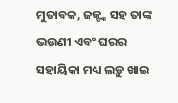ମୁତାବକ, ଜଜ୍ଙ୍କ ସହ ତାଙ୍କ ଭଉଣୀ ଏବଂ ଘରର ସହାୟିକା ମଧ୍ୟ ଲଡ଼ୁ ଖାଇ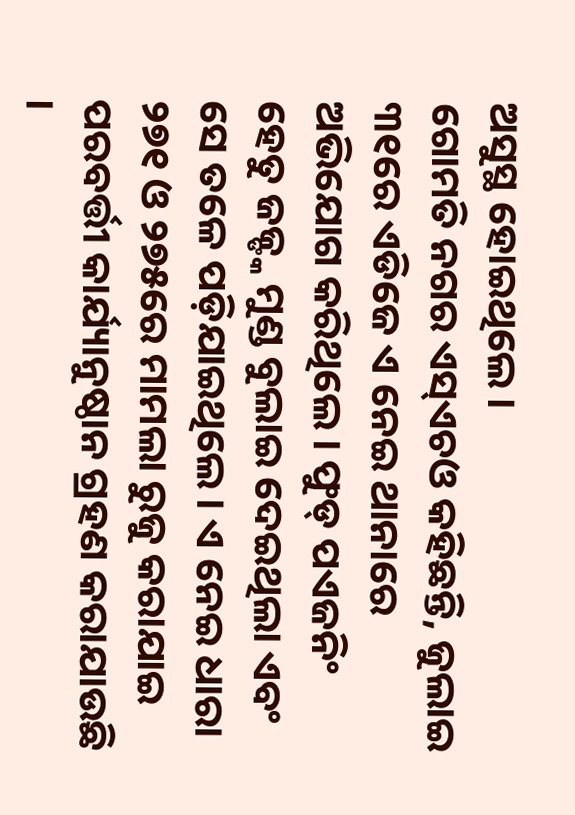ଅସୁସ୍ଥ ହୋଇଥିଲେ ।
ଗୋମତି ନଗର ଏସ୍ଏଚଓ କହିଛନ୍ତି, ଜୁଲାଇ ୩୧ରେ ଏଡିଜେ ଏ ନେଇ ଥାନାରେ ଅଭିଯୋଗ କରିଥିଲେ । ଫୁଡ୍ ପଏଜନିଂ ହେତୁ ଜଜ୍ଙ୍କ ମୁଣ୍ଡ ବୁଲାଇ ଦେଇଥିଲା ଏବଂ ସେ ତଳେ ପଡ଼ିଯାଇଥିଲେ । ଏ ନେଇ ଧାରା ୨୭୧ ଓ ୨୭୫ରେ ମାମଲା ରୁଜୁ କରାଯାଇ ପରବର୍ତ୍ତୀ କାର୍ଯ୍ୟାନୁଷ୍ଠାନ ଗ୍ରହଣ କରାଯାଉଛି ।